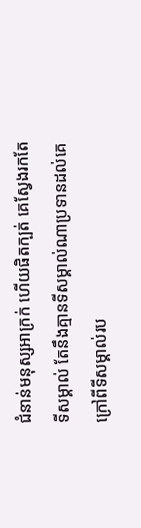ជំនាន់មនុស្សអាក្រក់ ហើយផិតក្បត់ គេស្វែងរកតែទីសម្គាល់ តែនឹងគ្មានទីសម្គាល់ណាប្រទានដល់គេ ក្រៅពីទីសម្គាល់រប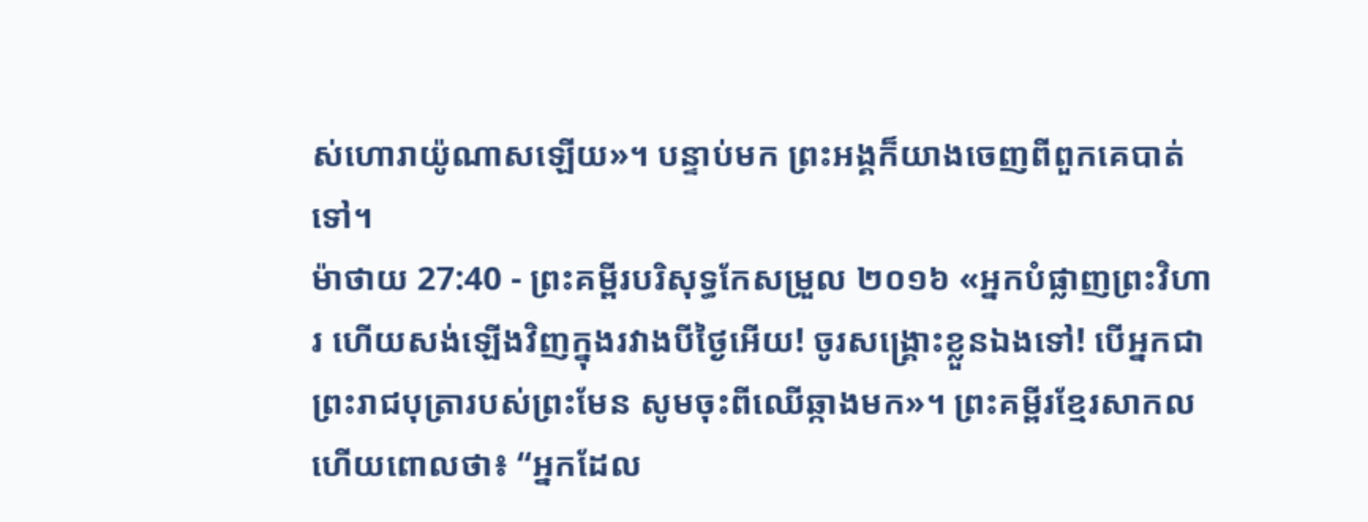ស់ហោរាយ៉ូណាសឡើយ»។ បន្ទាប់មក ព្រះអង្គក៏យាងចេញពីពួកគេបាត់ទៅ។
ម៉ាថាយ 27:40 - ព្រះគម្ពីរបរិសុទ្ធកែសម្រួល ២០១៦ «អ្នកបំផ្លាញព្រះវិហារ ហើយសង់ឡើងវិញក្នុងរវាងបីថ្ងៃអើយ! ចូរសង្គ្រោះខ្លួនឯងទៅ! បើអ្នកជាព្រះរាជបុត្រារបស់ព្រះមែន សូមចុះពីឈើឆ្កាងមក»។ ព្រះគម្ពីរខ្មែរសាកល ហើយពោលថា៖ “អ្នកដែល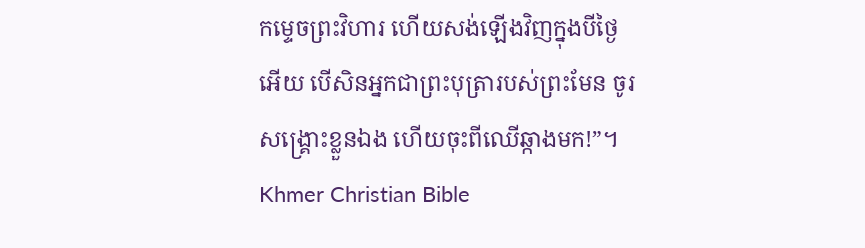កម្ទេចព្រះវិហារ ហើយសង់ឡើងវិញក្នុងបីថ្ងៃអើយ បើសិនអ្នកជាព្រះបុត្រារបស់ព្រះមែន ចូរសង្គ្រោះខ្លួនឯង ហើយចុះពីឈើឆ្កាងមក!”។ Khmer Christian Bible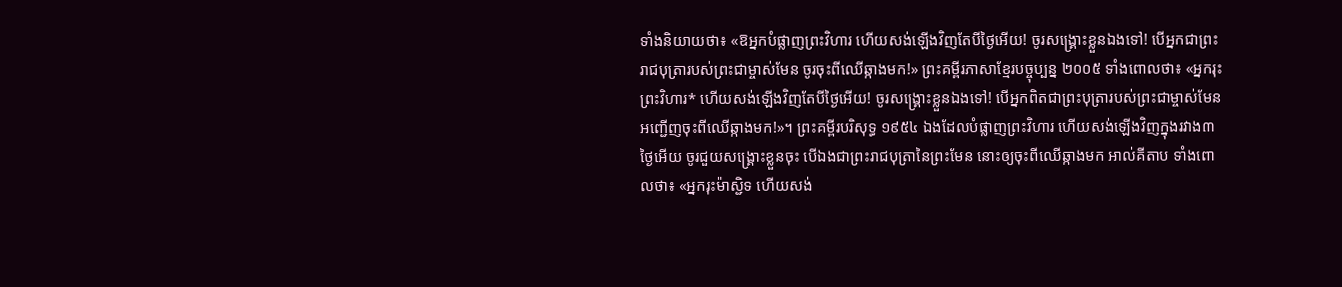ទាំងនិយាយថា៖ «ឱអ្នកបំផ្លាញព្រះវិហារ ហើយសង់ឡើងវិញតែបីថ្ងៃអើយ! ចូរសង្គ្រោះខ្លួនឯងទៅ! បើអ្នកជាព្រះរាជបុត្រារបស់ព្រះជាម្ចាស់មែន ចូរចុះពីឈើឆ្កាងមក!» ព្រះគម្ពីរភាសាខ្មែរបច្ចុប្បន្ន ២០០៥ ទាំងពោលថា៖ «អ្នករុះព្រះវិហារ* ហើយសង់ឡើងវិញតែបីថ្ងៃអើយ! ចូរសង្គ្រោះខ្លួនឯងទៅ! បើអ្នកពិតជាព្រះបុត្រារបស់ព្រះជាម្ចាស់មែន អញ្ជើញចុះពីឈើឆ្កាងមក!»។ ព្រះគម្ពីរបរិសុទ្ធ ១៩៥៤ ឯងដែលបំផ្លាញព្រះវិហារ ហើយសង់ឡើងវិញក្នុងរវាង៣ថ្ងៃអើយ ចូរជួយសង្គ្រោះខ្លួនចុះ បើឯងជាព្រះរាជបុត្រានៃព្រះមែន នោះឲ្យចុះពីឈើឆ្កាងមក អាល់គីតាប ទាំងពោលថា៖ «អ្នករុះម៉ាស្ជិទ ហើយសង់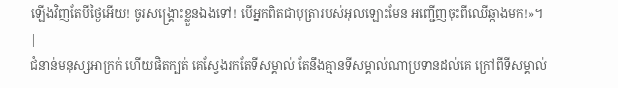ឡើងវិញតែបីថ្ងៃអើយ! ចូរសង្គ្រោះខ្លួនឯងទៅ! បើអ្នកពិតជាបុត្រារបស់អុលឡោះមែន អញ្ជើញចុះពីឈើឆ្កាងមក!»។ |
ជំនាន់មនុស្សអាក្រក់ ហើយផិតក្បត់ គេស្វែងរកតែទីសម្គាល់ តែនឹងគ្មានទីសម្គាល់ណាប្រទានដល់គេ ក្រៅពីទីសម្គាល់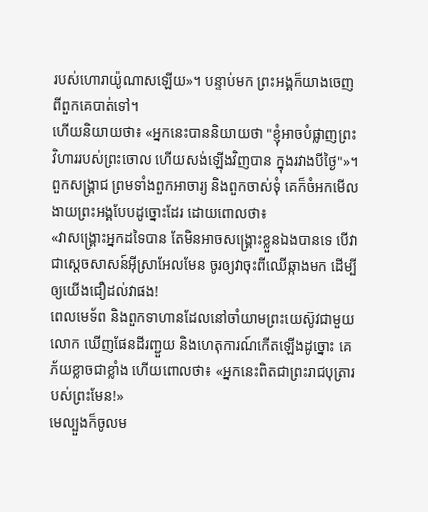របស់ហោរាយ៉ូណាសឡើយ»។ បន្ទាប់មក ព្រះអង្គក៏យាងចេញពីពួកគេបាត់ទៅ។
ហើយនិយាយថា៖ «អ្នកនេះបាននិយាយថា "ខ្ញុំអាចបំផ្លាញព្រះវិហាររបស់ព្រះចោល ហើយសង់ឡើងវិញបាន ក្នុងរវាងបីថ្ងៃ"»។
ពួកសង្គ្រាជ ព្រមទាំងពួកអាចារ្យ និងពួកចាស់ទុំ គេក៏ចំអកមើលងាយព្រះអង្គបែបដូច្នោះដែរ ដោយពោលថា៖
«វាសង្គ្រោះអ្នកដទៃបាន តែមិនអាចសង្គ្រោះខ្លួនឯងបានទេ បើវាជាស្តេចសាសន៍អ៊ីស្រាអែលមែន ចូរឲ្យវាចុះពីឈើឆ្កាងមក ដើម្បីឲ្យយើងជឿដល់វាផង!
ពេលមេទ័ព និងពួកទាហានដែលនៅចាំយាមព្រះយេស៊ូវជាមួយលោក ឃើញផែនដីរញ្ជួយ និងហេតុការណ៍កើតឡើងដូច្នោះ គេភ័យខ្លាចជាខ្លាំង ហើយពោលថា៖ «អ្នកនេះពិតជាព្រះរាជបុត្រារបស់ព្រះមែន!»
មេល្បួងក៏ចូលម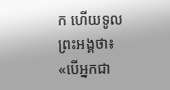ក ហើយទូលព្រះអង្គថា៖ «បើអ្នកជា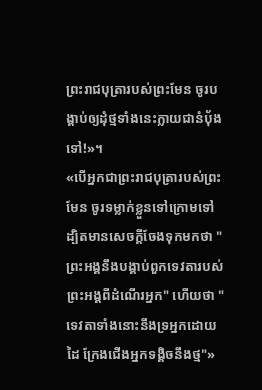ព្រះរាជបុត្រារបស់ព្រះមែន ចូរបង្គាប់ឲ្យដុំថ្មទាំងនេះក្លាយជានំបុ័ងទៅ!»។
«បើអ្នកជាព្រះរាជបុត្រារបស់ព្រះមែន ចូរទម្លាក់ខ្លួនទៅក្រោមទៅ ដ្បិតមានសេចក្តីចែងទុកមកថា "ព្រះអង្គនឹងបង្គាប់ពួកទេវតារបស់ព្រះអង្គពីដំណើរអ្នក" ហើយថា "ទេវតាទាំងនោះនឹងទ្រអ្នកដោយដៃ ក្រែងជើងអ្នកទង្គិចនឹងថ្ម"»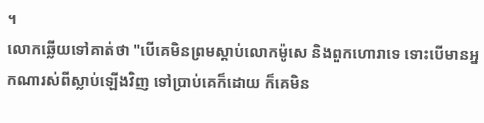។
លោកឆ្លើយទៅគាត់ថា "បើគេមិនព្រមស្តាប់លោកម៉ូសេ និងពួកហោរាទេ ទោះបើមានអ្នកណារស់ពីស្លាប់ឡើងវិញ ទៅប្រាប់គេក៏ដោយ ក៏គេមិន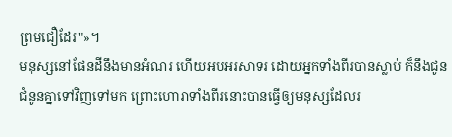ព្រមជឿដែរ"»។
មនុស្សនៅផែនដីនឹងមានអំណរ ហើយអបអរសាទរ ដោយអ្នកទាំងពីរបានស្លាប់ ក៏នឹងជូនជំនូនគ្នាទៅវិញទៅមក ព្រោះហោរាទាំងពីរនោះបានធ្វើឲ្យមនុស្សដែលរ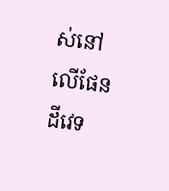ស់នៅលើផែនដីវេទ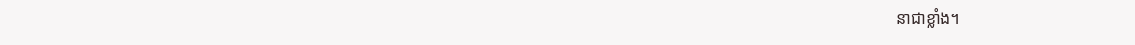នាជាខ្លាំង។